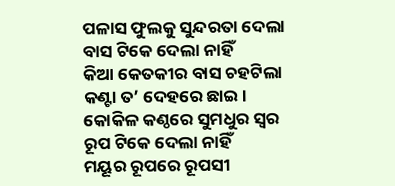ପଳାସ ଫୁଲକୁ ସୁନ୍ଦରତା ଦେଲା
ବାସ ଟିକେ ଦେଲା ନାହିଁ
କିଆ କେତକୀର ବାସ ଚହଟିଲା
କଣ୍ଟା ତ’ ଦେହରେ ଛାଇ ।
କୋକିଳ କଣ୍ଠରେ ସୁମଧୁର ସ୍ୱର
ରୂପ ଟିକେ ଦେଲା ନାହିଁ
ମୟୂର ରୂପରେ ରୂପସୀ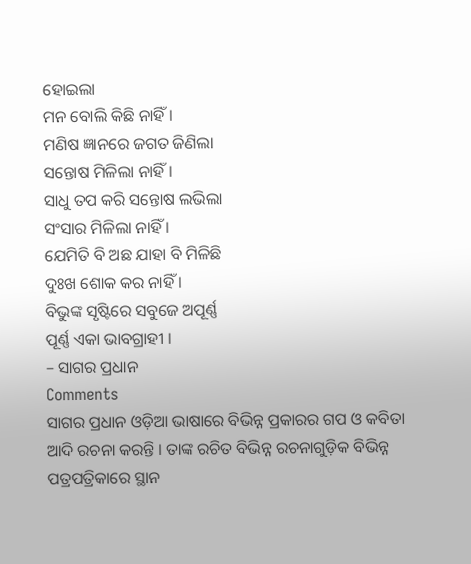ହୋଇଲା
ମନ ବୋଲି କିଛି ନାହିଁ ।
ମଣିଷ ଜ୍ଞାନରେ ଜଗତ ଜିଣିଲା
ସନ୍ତୋଷ ମିଳିଲା ନାହିଁ ।
ସାଧୁ ତପ କରି ସନ୍ତୋଷ ଲଭିଲା
ସଂସାର ମିଳିଲା ନାହିଁ ।
ଯେମିତି ବି ଅଛ ଯାହା ବି ମିଳିଛି
ଦୁଃଖ ଶୋକ କର ନାହିଁ ।
ବିଭୁଙ୍କ ସୃଷ୍ଟିରେ ସବୁଜେ ଅପୂର୍ଣ୍ଣ
ପୂର୍ଣ୍ଣ ଏକା ଭାବଗ୍ରାହୀ ।
– ସାଗର ପ୍ରଧାନ
Comments
ସାଗର ପ୍ରଧାନ ଓଡ଼ିଆ ଭାଷାରେ ବିଭିନ୍ନ ପ୍ରକାରର ଗପ ଓ କବିତା ଆଦି ରଚନା କରନ୍ତି । ତାଙ୍କ ରଚିତ ବିଭିନ୍ନ ରଚନାଗୁଡ଼ିକ ବିଭିନ୍ନ ପତ୍ରପତ୍ରିକାରେ ସ୍ଥାନ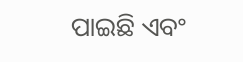ପାଇଛି ଏବଂ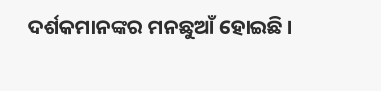ଦର୍ଶକମାନଙ୍କର ମନଛୁଆଁ ହୋଇଛି ।